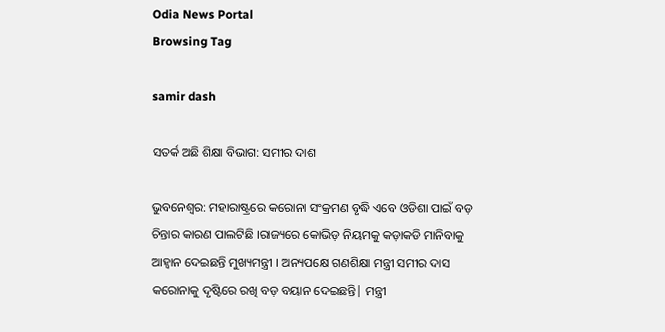Odia News Portal
Browsing Tag

samir dash

ସତର୍କ ଅଛି ଶିକ୍ଷା ବିଭାଗ: ସମୀର ଦାଶ

ଭୁବନେଶ୍ୱର: ମହାରାଷ୍ଟ୍ରରେ କରୋନା ସଂକ୍ରମଣ ବୃଦ୍ଧି ଏବେ ଓଡିଶା ପାଇଁ ବଡ଼ ଚିନ୍ତାର କାରଣ ପାଲଟିଛି ।ରାଜ୍ୟରେ କୋଭିଡ଼ ନିୟମକୁ କଡ଼ାକଡି ମାନିବାକୁ ଆହ୍ୱାନ ଦେଇଛନ୍ତି ମୁଖ୍ୟମନ୍ତ୍ରୀ । ଅନ୍ୟପକ୍ଷେ ଗଣଶିକ୍ଷା ମନ୍ତ୍ରୀ ସମୀର ଦାସ କରୋନାକୁ ଦୃଷ୍ଟିରେ ରଖି ବଡ଼ ବୟାନ ଦେଇଛନ୍ତି| ମନ୍ତ୍ରୀ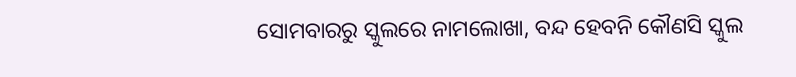ସୋମବାରରୁ ସ୍କୁଲରେ ନାମଲୋଖା, ବନ୍ଦ ହେବନି କୌଣସି ସ୍କୁଲ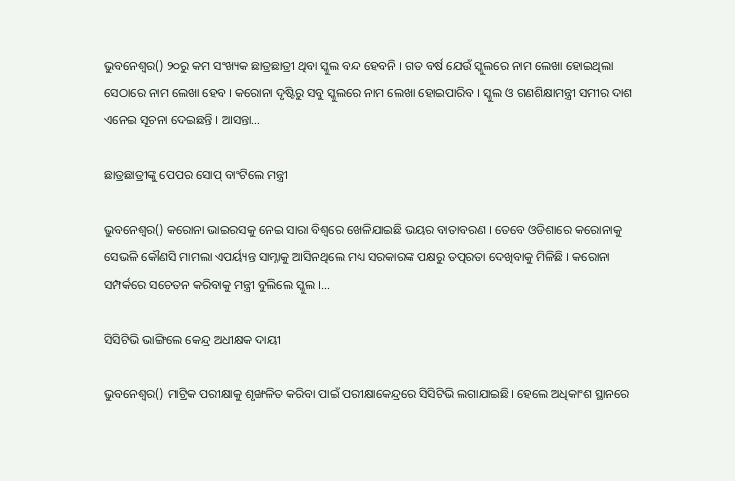ଭୁବନେଶ୍ୱର() ୨୦ରୁ କମ ସଂଖ୍ୟକ ଛାତ୍ରଛାତ୍ରୀ ଥିବା ସ୍କୁଲ ବନ୍ଦ ହେବନି । ଗତ ବର୍ଷ ଯେଉଁ ସ୍କୁଲରେ ନାମ ଲେଖା ହୋଇଥିଲା ସେଠାରେ ନାମ ଲେଖା ହେବ । କରୋନା ଦୃଷ୍ଟିରୁ ସବୁ ସ୍କୁଲରେ ନାମ ଲେଖା ହୋଇପାରିବ । ସ୍କୁଲ ଓ ଗଣଶିକ୍ଷାମନ୍ତ୍ରୀ ସମୀର ଦାଶ ଏନେଇ ସୂଚନା ଦେଇଛନ୍ତି । ଆସନ୍ତା…

ଛାତ୍ରଛାତ୍ରୀଙ୍କୁ ପେପର ସୋପ୍ ବାଂଟିଲେ ମନ୍ତ୍ରୀ

ଭୁବନେଶ୍ୱର() କରୋନା ଭାଇରସକୁ ନେଇ ସାରା ବିଶ୍ୱରେ ଖେଳିଯାଇଛି ଭୟର ବାତାବରଣ । ତେବେ ଓଡିଶାରେ କରୋନାକୁ ସେଭଳି କୌଣସି ମାମଲା ଏପର୍ୟ୍ୟନ୍ତ ସାମ୍ନାକୁ ଆସିନଥିଲେ ମଧ୍ୟ ସରକାରଙ୍କ ପକ୍ଷରୁ ତତ୍ପରତା ଦେଖିବାକୁ ମିଳିଛି । କରୋନା ସମ୍ପର୍କରେ ସଚେତନ କରିବାକୁ ମନ୍ତ୍ରୀ ବୁଲିଲେ ସ୍କୁଲ ।…

ସିସିଟିଭି ଭାଙ୍ଗିଲେ କେନ୍ଦ୍ର ଅଧୀକ୍ଷକ ଦାୟୀ

ଭୁବନେଶ୍ୱର() ମାଟ୍ରିକ ପରୀକ୍ଷାକୁ ଶୃଙ୍ଖଳିତ କରିବା ପାଇଁ ପରୀକ୍ଷାକେନ୍ଦ୍ରରେ ସିସିଟିଭି ଲଗାଯାଇଛି। ହେଲେ ଅଧିକାଂଶ ସ୍ଥାନରେ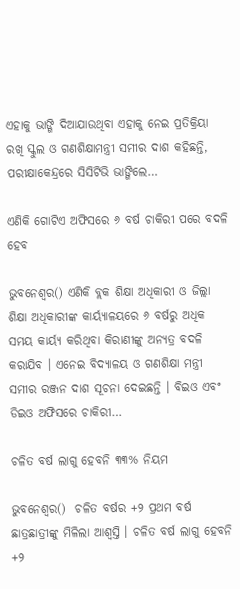ଏହାକୁ ଭାଙ୍ଗି ଦିଆଯାଉଥିବା ଏହାକୁ ନେଇ ପ୍ରତିକ୍ରିୟା ରଖି ସ୍କୁଲ ଓ ଗଣଶିକ୍ଷାମନ୍ତ୍ରୀ ସମୀର ଦାଶ କହିଛନ୍ତି, ପରୀକ୍ଷାକେନ୍ଦ୍ରରେ ସିସିଟିଭି ଭାଙ୍ଗିଲେ…

ଏଣିକି ଗୋଟିଏ ଅଫିସରେ ୬ ବର୍ଷ ଚାକିରୀ ପରେ ବଦଳି ହେବ

ଭୁବନେଶ୍ୱର() ଏଣିକି ବ୍ଲକ ଶିକ୍ଷା ଅଧିକାରୀ ଓ ଜିଲ୍ଲା ଶିକ୍ଷା ଅଧିକାରୀଙ୍କ କାର୍ୟ୍ୟାଳୟରେ ୬ ବର୍ଷରୁ ଅଧିକ ସମୟ କାର୍ୟ୍ୟ କରିଥିବା କିରାଣୀଙ୍କୁ ଅନ୍ୟତ୍ର ବଦଳି କରାଯିବ । ଏନେଇ ବିଦ୍ୟାଳୟ ଓ ଗଣଶିକ୍ଷା ମନ୍ତ୍ରୀ ସମୀର ରଞ୍ଜନ ଦାଶ ସୂଚନା ଦେଇଛନ୍ତି । ବିଇଓ ଏବଂ ଡିଇଓ ଅଫିସରେ ଚାକିରୀ…

ଚଳିତ ବର୍ଷ ଲାଗୁ ହେବନି ୩୩% ନିୟମ

ଭୁବନେଶ୍ୱର()  ଚଳିତ ବର୍ଷର +୨ ପ୍ରଥମ ବର୍ଷ ଛାତ୍ରଛାତ୍ରୀଙ୍କୁ ମିଳିଲା ଆଶ୍ୱସ୍ତି । ଚଳିତ ବର୍ଷ ଲାଗୁ ହେବନି +୨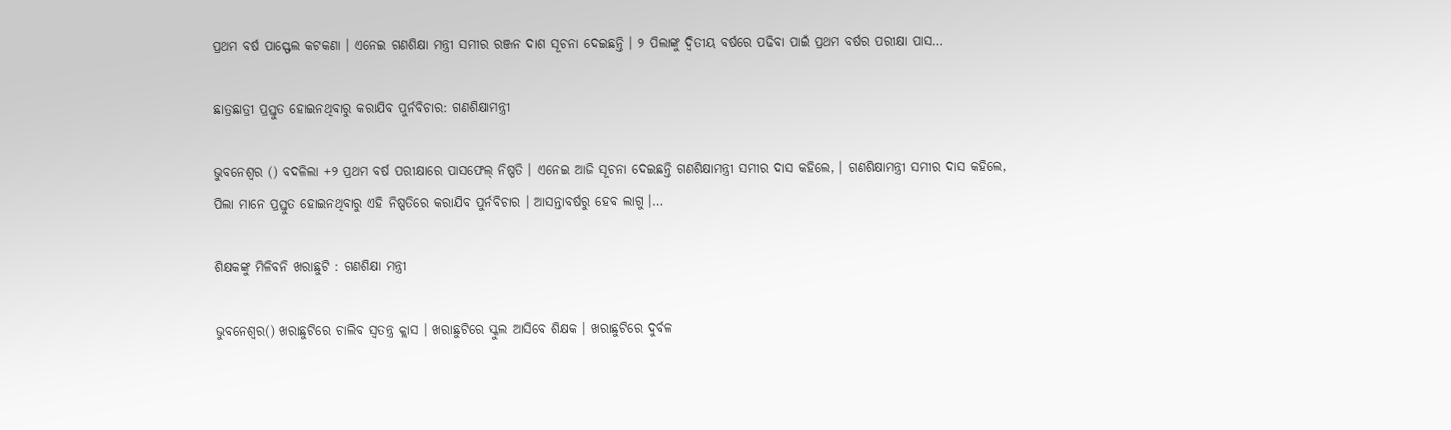ପ୍ରଥମ ବର୍ଷ ପାସ୍ଫେଲ କଟକଣା । ଏନେଇ ଗଣଶିକ୍ଷା ମନ୍ତ୍ରୀ ସମୀର ରଞ୍ଜନ ଦାଶ ସୂଚନା ଦେଇଛନ୍ତି । ୨ ପିଲାଙ୍କୁ ଦ୍ୱିତୀୟ ବର୍ଷରେ ପଢିବା ପାଇଁ ପ୍ରଥମ ବର୍ଷର ପରୀକ୍ଷା ପାସ…

ଛାତ୍ରଛାତ୍ରୀ ପ୍ରସ୍ତୁତ ହୋଇନଥିବାରୁ କରାଯିବ ପୁର୍ନବିଚାର: ଗଣଶିକ୍ଷାମନ୍ତ୍ରୀ

ଭୁବନେଶ୍ୱର () ବଦଳିଲା +୨ ପ୍ରଥମ ବର୍ଷ ପରୀକ୍ଷାରେ ପାସଫେଲ୍ ନିଷ୍ପତି । ଏନେଇ ଆଜି ସୂଚନା ଦେଇଛନ୍ତି ଗଣଶିକ୍ଷାମନ୍ତ୍ରୀ ସମୀର ଦାସ କହିଲେ, । ଗଣଶିକ୍ଷାମନ୍ତ୍ରୀ ସମୀର ଦାସ କହିଲେ, ପିଲା ମାନେ ପ୍ରସ୍ତୁତ ହୋଇନଥିବାରୁ ଏହି ନିଷ୍ପତିରେ କରାଯିବ ପୁର୍ନବିଚାର । ଆସନ୍ତାବର୍ଷରୁ ହେବ ଲାଗୁ ।…

ଶିକ୍ଷକଙ୍କୁ ମିଳିବନି ଖରାଛୁଟି : ଗଣଶିକ୍ଷା ମନ୍ତ୍ରୀ

ଭୁବନେଶ୍ୱର() ଖରାଛୁଟିରେ ଚାଲିବ ସ୍ୱତନ୍ତ୍ର କ୍ଲାସ । ଖରାଛୁଟିରେ ସ୍କୁଲ ଆସିବେ ଶିକ୍ଷକ । ଖରାଛୁଟିରେ ଦୁର୍ବଳ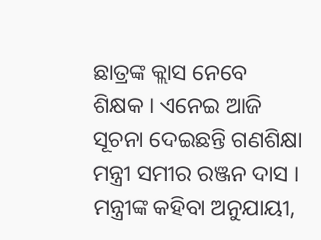ଛାତ୍ରଙ୍କ କ୍ଲାସ ନେବେ ଶିକ୍ଷକ । ଏନେଇ ଆଜି ସୂଚନା ଦେଇଛନ୍ତି ଗଣଶିକ୍ଷା ମନ୍ତ୍ରୀ ସମୀର ରଞ୍ଜନ ଦାସ । ମନ୍ତ୍ରୀଙ୍କ କହିବା ଅନୁଯାୟୀ,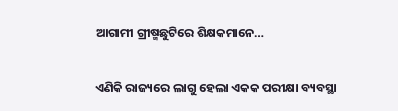ଆଗାମୀ ଗ୍ରୀଷ୍ମଛୁଟିରେ ଶିକ୍ଷକମାନେ…

ଏଣିକି ରାଜ୍ୟରେ ଲାଗୁ ହେଲା ଏକକ ପରୀକ୍ଷା ବ୍ୟବସ୍ଥା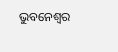ଭୁବନେଶ୍ବର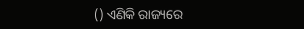() ଏଣିକି ରାଜ୍ୟରେ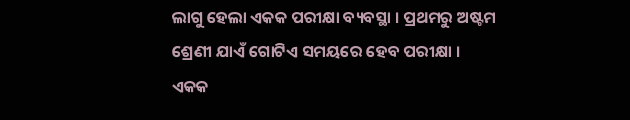ଲାଗୁ ହେଲା ଏକକ ପରୀକ୍ଷା ବ୍ୟବସ୍ଥା । ପ୍ରଥମରୁ ଅଷ୍ଟମ ଶ୍ରେଣୀ ଯାଏଁ ଗୋଟିଏ ସମୟରେ ହେବ ପରୀକ୍ଷା । ଏକକ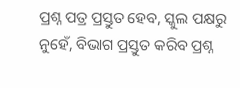ପ୍ରଶ୍ନ ପତ୍ର ପ୍ରସ୍ତୁତ ହେବ, ସ୍କୁଲ ପକ୍ଷରୁ ନୁହେଁ, ବିଭାଗ ପ୍ରସ୍ତୁତ କରିବ ପ୍ରଶ୍ନ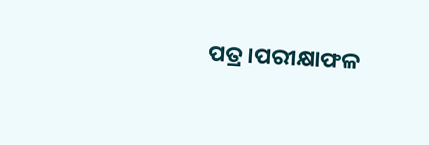ପତ୍ର ।ପରୀକ୍ଷାଫଳ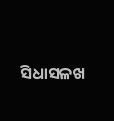ସିଧାସଳଖ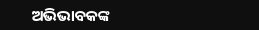ଅଭିଭାବକଙ୍କ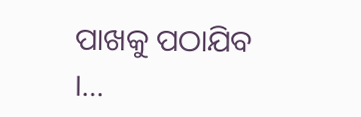ପାଖକୁ ପଠାଯିବ ।…